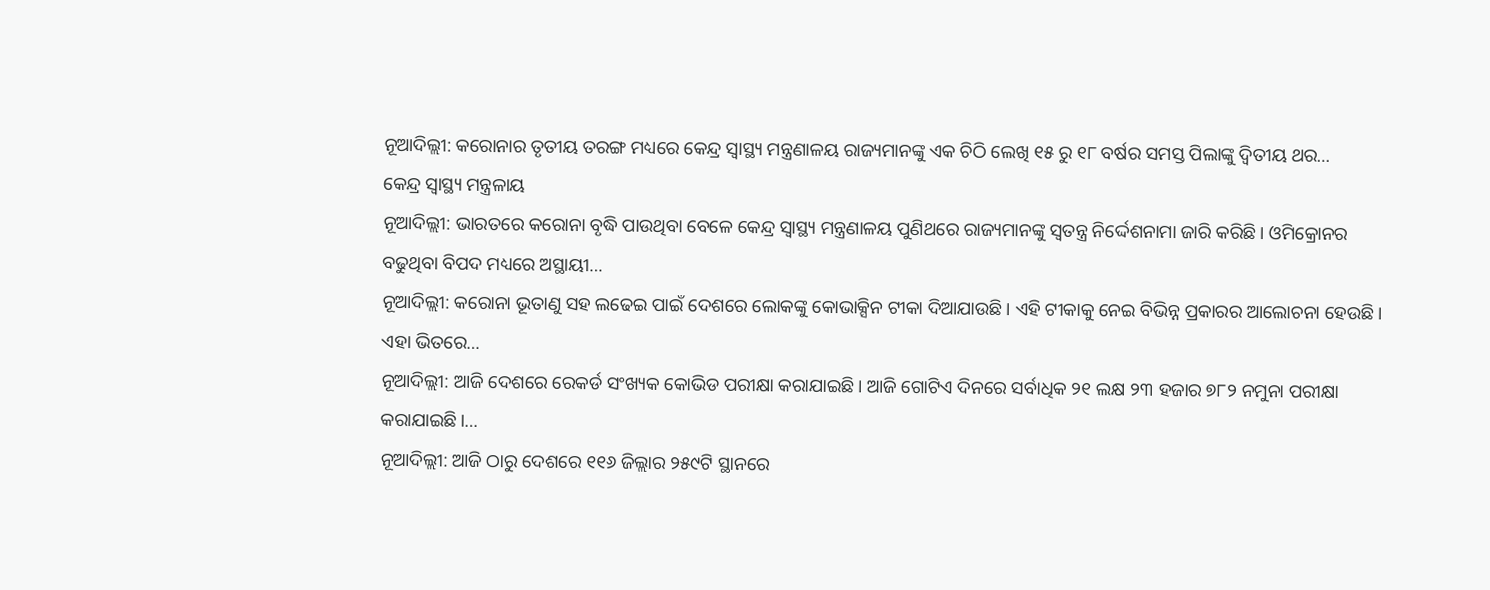ନୂଆଦିଲ୍ଲୀ: କରୋନାର ତୃତୀୟ ତରଙ୍ଗ ମଧ୍ୟରେ କେନ୍ଦ୍ର ସ୍ୱାସ୍ଥ୍ୟ ମନ୍ତ୍ରଣାଳୟ ରାଜ୍ୟମାନଙ୍କୁ ଏକ ଚିଠି ଲେଖି ୧୫ ରୁ ୧୮ ବର୍ଷର ସମସ୍ତ ପିଲାଙ୍କୁ ଦ୍ୱିତୀୟ ଥର…
କେନ୍ଦ୍ର ସ୍ୱାସ୍ଥ୍ୟ ମନ୍ତ୍ରଳାୟ
ନୂଆଦିଲ୍ଲୀ: ଭାରତରେ କରୋନା ବୃଦ୍ଧି ପାଉଥିବା ବେଳେ କେନ୍ଦ୍ର ସ୍ୱାସ୍ଥ୍ୟ ମନ୍ତ୍ରଣାଳୟ ପୁଣିଥରେ ରାଜ୍ୟମାନଙ୍କୁ ସ୍ୱତନ୍ତ୍ର ନିର୍ଦ୍ଦେଶନାମା ଜାରି କରିଛି। ଓମିକ୍ରୋନର ବଢୁଥିବା ବିପଦ ମଧ୍ୟରେ ଅସ୍ଥାୟୀ…
ନୂଆଦିଲ୍ଲୀ: କରୋନା ଭୂତାଣୁ ସହ ଲଢେଇ ପାଇଁ ଦେଶରେ ଲୋକଙ୍କୁ କୋଭାକ୍ସିନ ଟୀକା ଦିଆଯାଉଛି। ଏହି ଟୀକାକୁ ନେଇ ବିଭିନ୍ନ ପ୍ରକାରର ଆଲୋଚନା ହେଉଛି। ଏହା ଭିତରେ…
ନୂଆଦିଲ୍ଲୀ: ଆଜି ଦେଶରେ ରେକର୍ଡ ସଂଖ୍ୟକ କୋଭିଡ ପରୀକ୍ଷା କରାଯାଇଛି। ଆଜି ଗୋଟିଏ ଦିନରେ ସର୍ବାଧିକ ୨୧ ଲକ୍ଷ ୨୩ ହଜାର ୭୮୨ ନମୁନା ପରୀକ୍ଷା କରାଯାଇଛି।…
ନୂଆଦିଲ୍ଲୀ: ଆଜି ଠାରୁ ଦେଶରେ ୧୧୬ ଜିଲ୍ଲାର ୨୫୯ଟି ସ୍ଥାନରେ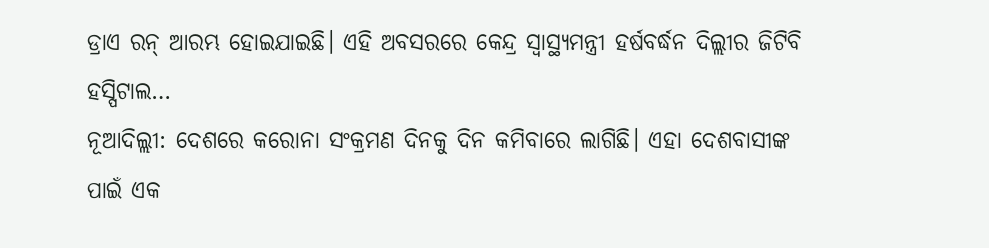ଡ୍ରାଏ ରନ୍ ଆରମ୍ଭ ହୋଇଯାଇଛି। ଏହି ଅବସରରେ କେନ୍ଦ୍ର ସ୍ୱାସ୍ଥ୍ୟମନ୍ତ୍ରୀ ହର୍ଷବର୍ଦ୍ଧନ ଦିଲ୍ଲୀର ଜିଟିବି ହସ୍ପିଟାଲ…
ନୂଆଦିଲ୍ଲୀ: ଦେଶରେ କରୋନା ସଂକ୍ରମଣ ଦିନକୁ ଦିନ କମିବାରେ ଲାଗିଛି। ଏହା ଦେଶବାସୀଙ୍କ ପାଇଁ ଏକ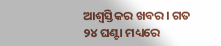ଆଶ୍ୱସ୍ତିକର ଖବର। ଗତ ୨୪ ଘଣ୍ଟା ମଧ୍ୟରେ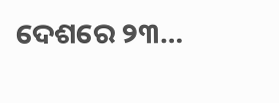ଦେଶରେ ୨୩…